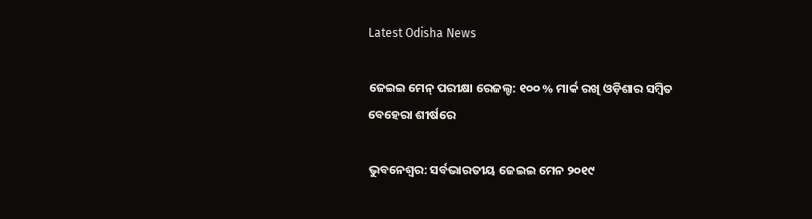Latest Odisha News

ଜେଇଇ ମେନ୍ ପରୀକ୍ଷା ରେଜଲ୍ଟ: ୧୦୦ % ମାର୍କ ରଖି ଓଡ଼ିଶାର ସମ୍ବିତ ବେହେରା ଶୀର୍ଷରେ

ଭୁବନେଶ୍ୱର: ସର୍ବଭାରତୀୟ ଜେଇଇ ମେନ ୨୦୧୯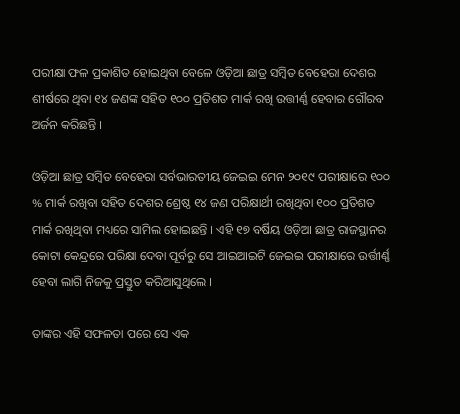ପରୀକ୍ଷା ଫଳ ପ୍ରକାଶିତ ହୋଇଥିବା ବେଳେ ଓଡ଼ିଆ ଛାତ୍ର ସମ୍ବିତ ବେହେରା ଦେଶର ଶୀର୍ଷରେ ଥିବା ୧୪ ଜଣଙ୍କ ସହିତ ୧୦୦ ପ୍ରତିଶତ ମାର୍କ ରଖି ଉତ୍ତୀର୍ଣ୍ଣ ହେବାର ଗୌରବ ଅର୍ଜନ କରିଛନ୍ତି ।

ଓଡ଼ିଆ ଛାତ୍ର ସମ୍ବିତ ବେହେରା ସର୍ବଭାରତୀୟ ଜେଇଇ ମେନ ୨୦୧୯ ପରୀକ୍ଷାରେ ୧୦୦ % ମାର୍କ ରଖିବା ସହିତ ଦେଶର ଶ୍ରେଷ୍ଠ ୧୪ ଜଣ ପରିକ୍ଷାର୍ଥୀ ରଖିଥିବା ୧୦୦ ପ୍ରତିଶତ ମାର୍କ ରଖିଥିବା ମଧ୍ୟରେ ସାମିଲ ହୋଇଛନ୍ତି । ଏହି ୧୭ ବର୍ଷିୟ ଓଡ଼ିଆ ଛାତ୍ର ରାଜସ୍ଥାନର କୋଟା କେନ୍ଦ୍ରରେ ପରିକ୍ଷା ଦେବା ପୂର୍ବରୁ ସେ ଆଇଆଇଟି ଜେଇଇ ପରୀକ୍ଷାରେ ଉର୍ତ୍ତୀର୍ଣ୍ଣ ହେବା ଲାଗି ନିଜକୁ ପ୍ରସ୍ତୁତ କରିଆସୁଥିଲେ ।

ତାଙ୍କର ଏହି ସଫଳତା ପରେ ସେ ଏକ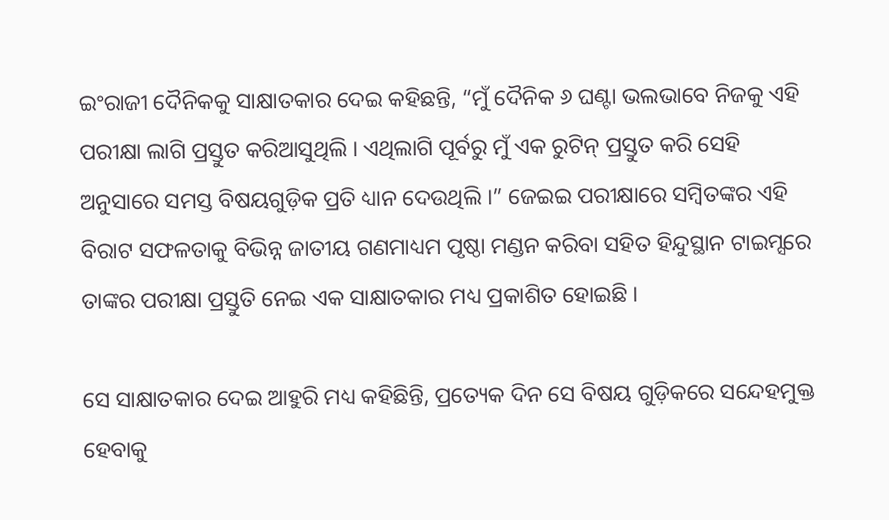ଇଂରାଜୀ ଦୈନିକକୁ ସାକ୍ଷାତକାର ଦେଇ କହିଛନ୍ତି, “ମୁଁ ଦୈନିକ ୬ ଘଣ୍ଟା ଭଲଭାବେ ନିଜକୁ ଏହି ପରୀକ୍ଷା ଲାଗି ପ୍ରସ୍ତୁତ କରିଆସୁଥିଲି । ଏଥିଲାଗି ପୂର୍ବରୁ ମୁଁ ଏକ ରୁଟିନ୍ ପ୍ରସ୍ତୁତ କରି ସେହି ଅନୁସାରେ ସମସ୍ତ ବିଷୟଗୁଡ଼ିକ ପ୍ରତି ଧ୍ୟାନ ଦେଉଥିଲି ।” ଜେଇଇ ପରୀକ୍ଷାରେ ସମ୍ବିତଙ୍କର ଏହି ବିରାଟ ସଫଳତାକୁ ବିଭିନ୍ନ ଜାତୀୟ ଗଣମାଧ୍ୟମ ପୃଷ୍ଠା ମଣ୍ଡନ କରିବା ସହିତ ହିନ୍ଦୁସ୍ଥାନ ଟାଇମ୍ସରେ ତାଙ୍କର ପରୀକ୍ଷା ପ୍ରସ୍ତୁତି ନେଇ ଏକ ସାକ୍ଷାତକାର ମଧ୍ୟ ପ୍ରକାଶିତ ହୋଇଛି ।

ସେ ସାକ୍ଷାତକାର ଦେଇ ଆହୁରି ମଧ୍ୟ କହିଛିନ୍ତି, ପ୍ରତ୍ୟେକ ଦିନ ସେ ବିଷୟ ଗୁଡ଼ିକରେ ସନ୍ଦେହମୁକ୍ତ ହେବାକୁ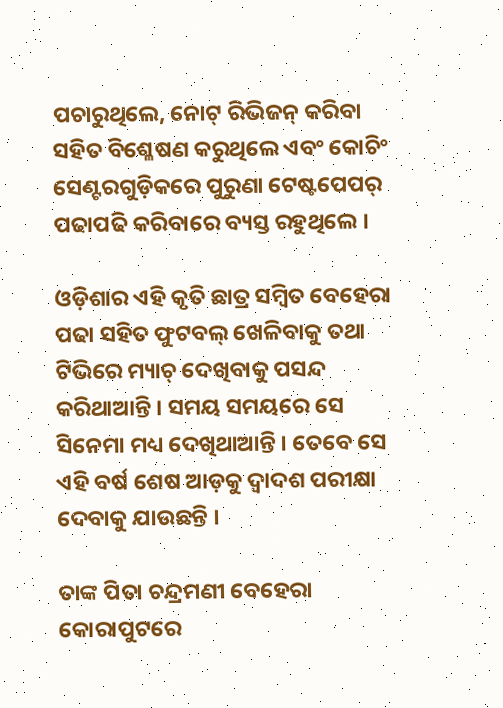ପଚାରୁଥିଲେ, ନୋଟ୍ ରିଭିଜନ୍ କରିବା ସହିତ ବିଶ୍ଳେଷଣ କରୁଥିଲେ ଏବଂ କୋଚିଂ ସେଣ୍ଟରଗୁଡ଼ିକରେ ପୁରୁଣା ଟେଷ୍ଟପେପର୍ ପଢାପଢି କରିବାରେ ବ୍ୟସ୍ତ ରହୁଥିଲେ ।

ଓଡ଼ିଶାର ଏହି କୃତି ଛାତ୍ର ସମ୍ବିତ ବେହେରା ପଢା ସହିତ ଫୁଟବଲ୍ ଖେଳିବାକୁ ତଥା ଟିଭିରେ ମ୍ୟାଚ୍ ଦେଖିବାକୁ ପସନ୍ଦ କରିଥାଆନ୍ତି । ସମୟ ସମୟରେ ସେ ସିନେମା ମଧ୍ୟ ଦେଖିଥାଆନ୍ତି । ତେବେ ସେ ଏହି ବର୍ଷ ଶେଷ ଆଡ଼କୁ ଦ୍ୱାଦଶ ପରୀକ୍ଷା ଦେବାକୁ ଯାଉଛନ୍ତି ।

ତାଙ୍କ ପିତା ଚନ୍ଦ୍ରମଣୀ ବେହେରା କୋରାପୁଟରେ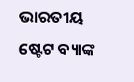ଭାରତୀୟ ଷ୍ଟେଟ ବ୍ୟାଙ୍କ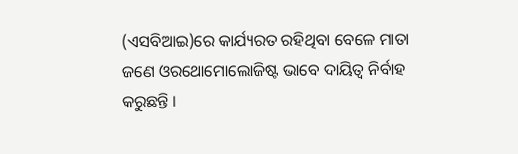(ଏସବିଆଇ)ରେ କାର୍ଯ୍ୟରତ ରହିଥିବା ବେଳେ ମାତା ଜଣେ ଓରଥୋମୋଲୋଜିଷ୍ଟ ଭାବେ ଦାୟିତ୍ୱ ନିର୍ବାହ କରୁଛନ୍ତି ।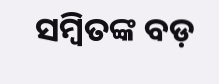ସମ୍ବିତଙ୍କ ବଡ଼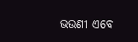ଭଉଣୀ ଏବେ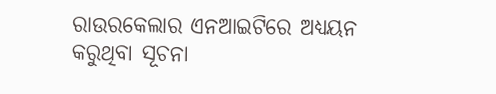ରାଉରକେଲାର ଏନଆଇଟିରେ ଅଧ୍ୟୟନ କରୁଥିବା ସୂଚନା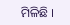ମିଳିଛି ।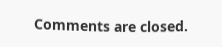Comments are closed.